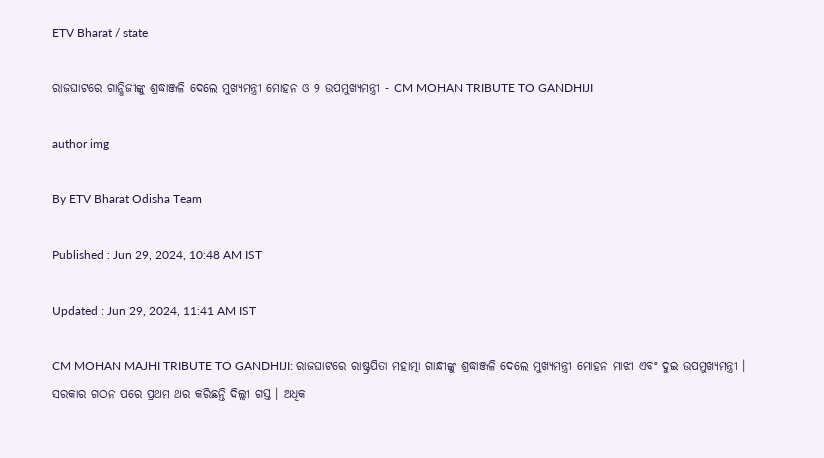ETV Bharat / state

ରାଜଘାଟରେ ଗାନ୍ଧିଜୀଙ୍କୁ ଶ୍ରଦ୍ଧାଞ୍ଜଳି ଦେଲେ ମୁଖ୍ୟମନ୍ତ୍ରୀ ମୋହନ ଓ ୨ ଉପମୁଖ୍ୟମନ୍ତ୍ରୀ - CM MOHAN TRIBUTE TO GANDHIJI

author img

By ETV Bharat Odisha Team

Published : Jun 29, 2024, 10:48 AM IST

Updated : Jun 29, 2024, 11:41 AM IST

CM MOHAN MAJHI TRIBUTE TO GANDHIJI: ରାଜଘାଟରେ ରାଷ୍ଟ୍ରପିତା ମହାତ୍ମା ଗାନ୍ଧୀଙ୍କୁ ଶ୍ରଦ୍ଧାଞ୍ଜଳି ଦେଲେ ମୁଖ୍ୟମନ୍ତ୍ରୀ ମୋହନ ମାଝୀ ଏବଂ ଦୁଇ ଉପମୁଖ୍ୟମନ୍ତ୍ରୀ । ସରକାର ଗଠନ ପରେ ପ୍ରଥମ ଥର କରିଛନ୍ତି ଦିଲ୍ଲୀ ଗସ୍ତ । ଅଧିକ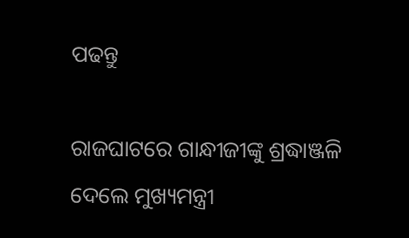ପଢନ୍ତୁ

ରାଜଘାଟରେ ଗାନ୍ଧୀଜୀଙ୍କୁ ଶ୍ରଦ୍ଧାଞ୍ଜଳି ଦେଲେ ମୁଖ୍ୟମନ୍ତ୍ରୀ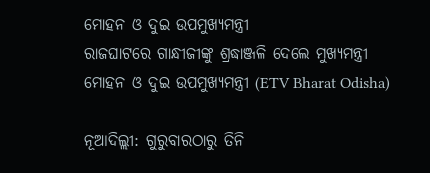ମୋହନ ଓ ଦୁଇ ଉପମୁଖ୍ୟମନ୍ତ୍ରୀ
ରାଜଘାଟରେ ଗାନ୍ଧୀଜୀଙ୍କୁ ଶ୍ରଦ୍ଧାଞ୍ଜଳି ଦେଲେ ମୁଖ୍ୟମନ୍ତ୍ରୀ ମୋହନ ଓ ଦୁଇ ଉପମୁଖ୍ୟମନ୍ତ୍ରୀ (ETV Bharat Odisha)

ନୂଆଦିଲ୍ଲୀ: ଗୁରୁବାରଠାରୁ ତିନି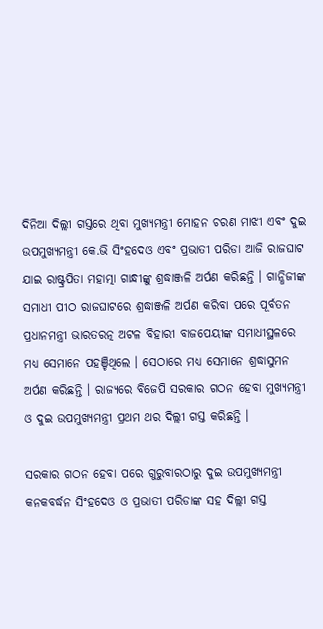ଦିନିଆ ଦିଲ୍ଲୀ ଗସ୍ତରେ ଥିବା ମୁଖ୍ୟମନ୍ତ୍ରୀ ମୋହନ ଚରଣ ମାଝୀ ଏବଂ ଦୁଇ ଉପମୁଖ୍ୟମନ୍ତ୍ରୀ କେ.ଭି ସିଂହଦେଓ ଏବଂ ପ୍ରଭାତୀ ପରିଡା ଆଜି ରାଜଘାଟ ଯାଇ ରାଷ୍ଟ୍ରପିତା ମହାତ୍ମା ଗାନ୍ଧୀଙ୍କୁ ଶ୍ରଦ୍ଧାଞ୍ଜଳି ଅର୍ପଣ କରିଛନ୍ତି । ଗାନ୍ଧିଜୀଙ୍କ ସମାଧୀ ପୀଠ ରାଜଘାଟରେ ଶ୍ରଦ୍ଧାଞ୍ଜଳି ଅର୍ପଣ କରିବା ପରେ ପୂର୍ବତନ ପ୍ରଧାନମନ୍ତ୍ରୀ ଭାରତରତ୍ନ ଅଟଳ ବିହାରୀ ବାଜପେୟୀଙ୍କ ସମାଧୀସ୍ଥଳରେ ମଧ୍ୟ ସେମାନେ ପହଞ୍ଚିଥିଲେ । ସେଠାରେ ମଧ୍ୟ ସେମାନେ ଶ୍ରଦ୍ଧାସୁମନ ଅର୍ପଣ କରିଛନ୍ତି । ରାଜ୍ୟରେ ବିଜେପି ସରକାର ଗଠନ ହେବା ମୁଖ୍ୟମନ୍ତ୍ରୀ ଓ ଦୁଇ ଉପମୁଖ୍ୟମନ୍ତ୍ରୀ ପ୍ରଥମ ଥର ଦିଲ୍ଲୀ ଗସ୍ତ କରିଛନ୍ତି ।

ସରକାର ଗଠନ ହେବା ପରେ ଗୁରୁବାରଠାରୁ ଦୁଇ ଉପମୁଖ୍ୟମନ୍ତ୍ରୀ କନକବର୍ଦ୍ଧନ ସିଂହଦେଓ ଓ ପ୍ରଭାତୀ ପରିଡାଙ୍କ ସହ ଦିଲ୍ଲୀ ଗସ୍ତ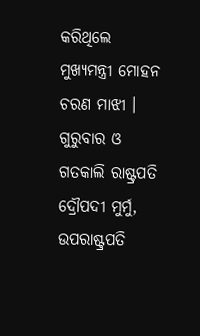କରିଥିଲେ ମୁଖ୍ୟମନ୍ତ୍ରୀ ମୋହନ ଚରଣ ମାଝୀ । ଗୁରୁବାର ଓ ଗତକାଲି ରାଷ୍ଟ୍ରପତି ଦ୍ରୌପଦୀ ମୁର୍ମୁ, ଉପରାଷ୍ଟ୍ରପତି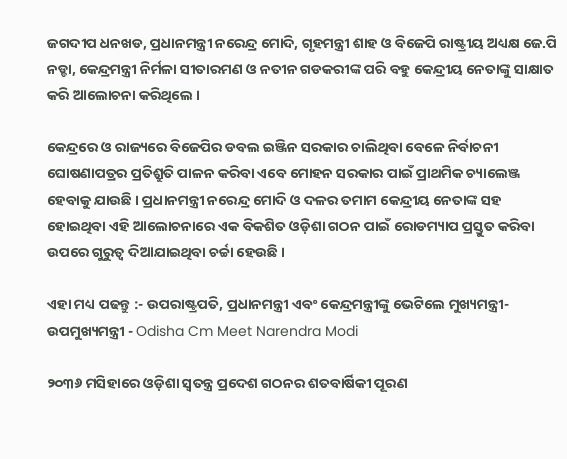ଜଗଦୀପ ଧନଖଡ, ପ୍ରଧାନମନ୍ତ୍ରୀ ନରେନ୍ଦ୍ର ମୋଦି, ଗୃହମନ୍ତ୍ରୀ ଶାହ ଓ ବିଜେପି ରାଷ୍ଟ୍ରୀୟ ଅଧ୍ୟକ୍ଷ ଜେ.ପି ନଡ୍ଡା, କେନ୍ଦ୍ରମନ୍ତ୍ରୀ ନିର୍ମଳା ସୀତାରମଣ ଓ ନତୀନ ଗଡକରୀଙ୍କ ପରି ବହୁ କେନ୍ଦ୍ରୀୟ ନେତାଙ୍କୁ ସାକ୍ଷାତ କରି ଆଲୋଚନା କରିଥିଲେ ।

କେନ୍ଦ୍ରରେ ଓ ରାଜ୍ୟରେ ବିଜେପିର ଡବଲ ଇଞ୍ଜିନ ସରକାର ଚାଲିଥିବା ବେଳେ ନିର୍ବାଚନୀ ଘୋଷଣାପତ୍ରର ପ୍ରତିଶ୍ରୁତି ପାଳନ କରିବା ଏବେ ମୋହନ ସରକାର ପାଇଁ ପ୍ରାଥମିକ ଚ୍ୟାଲେଞ୍ଜ ହେବାକୁ ଯାଉଛି । ପ୍ରଧାନମନ୍ତ୍ରୀ ନରେନ୍ଦ୍ର ମୋଦି ଓ ଦଳର ତମାମ କେନ୍ଦ୍ରୀୟ ନେତାଙ୍କ ସହ ହୋଇଥିବା ଏହି ଆଲୋଚନାରେ ଏକ ବିକଶିତ ଓଡ଼ିଶା ଗଠନ ପାଇଁ ରୋଡମ୍ୟାପ ପ୍ରସ୍ତୁତ କରିବା ଉପରେ ଗୁରୁତ୍ବ ଦିଆଯାଇଥିବା ଚର୍ଚ୍ଚା ହେଉଛି ।

ଏହା ମଧ୍ୟ ପଢନ୍ତୁ :- ଉପରାଷ୍ଟ୍ରପତି, ପ୍ରଧାନମନ୍ତ୍ରୀ ଏବଂ କେନ୍ଦ୍ରମନ୍ତ୍ରୀଙ୍କୁ ଭେଟିଲେ ମୁଖ୍ୟମନ୍ତ୍ରୀ-ଉପମୁଖ୍ୟମନ୍ତ୍ରୀ - Odisha Cm Meet Narendra Modi

୨୦୩୬ ମସିହାରେ ଓଡ଼ିଶା ସ୍ୱତନ୍ତ୍ର ପ୍ରଦେଶ ଗଠନର ଶତବାର୍ଷିକୀ ପୂରଣ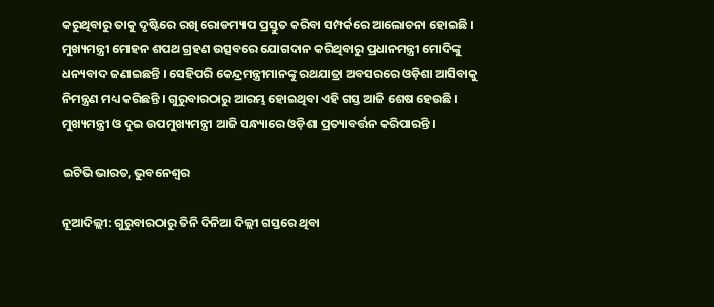କରୁଥିବାରୁ ତାକୁ ଦୃଷ୍ଟିରେ ରଖି ରୋଡମ୍ୟାପ ପ୍ରସ୍ତୁତ କରିବା ସମ୍ପର୍କରେ ଆଲୋଚନା ହୋଇଛି । ମୁଖ୍ୟମନ୍ତ୍ରୀ ମୋହନ ଶପଥ ଗ୍ରହଣ ଉତ୍ସବରେ ଯୋଗଦାନ କରିଥିବାରୁ ପ୍ରଧାନମନ୍ତ୍ରୀ ମୋଦିଙ୍କୁ ଧନ୍ୟବାଦ ଜଣାଇଛନ୍ତି । ସେହିପରି କେନ୍ଦ୍ରମନ୍ତ୍ରୀମାନଙ୍କୁ ରଥଯାତ୍ରା ଅବସରରେ ଓଡ଼ିଶା ଆସିବାକୁ ନିମନ୍ତ୍ରଣ ମଧ୍ୟ କରିଛନ୍ତି । ଗୁରୁବାରଠାରୁ ଆରମ୍ଭ ହୋଇଥିବା ଏହି ଗସ୍ତ ଆଜି ଶେଷ ହେଉଛି । ମୁଖ୍ୟମନ୍ତ୍ରୀ ଓ ଦୁଇ ଉପମୁଖ୍ୟମନ୍ତ୍ରୀ ଆଜି ସନ୍ଧ୍ୟାରେ ଓଡ଼ିଶା ପ୍ରତ୍ୟାବର୍ତ୍ତନ କରିପାରନ୍ତି ।

ଇଟିଭି ଭାରତ, ଭୁବନେଶ୍ବର

ନୂଆଦିଲ୍ଲୀ: ଗୁରୁବାରଠାରୁ ତିନି ଦିନିଆ ଦିଲ୍ଲୀ ଗସ୍ତରେ ଥିବା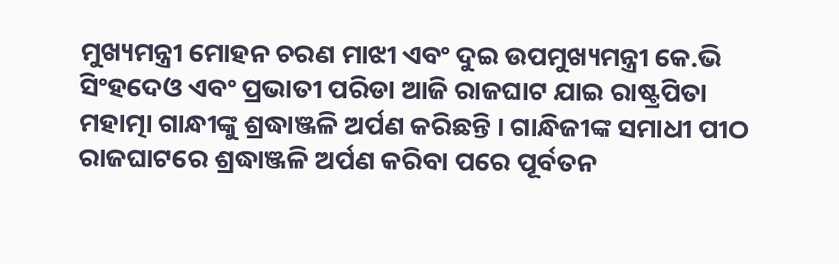ମୁଖ୍ୟମନ୍ତ୍ରୀ ମୋହନ ଚରଣ ମାଝୀ ଏବଂ ଦୁଇ ଉପମୁଖ୍ୟମନ୍ତ୍ରୀ କେ.ଭି ସିଂହଦେଓ ଏବଂ ପ୍ରଭାତୀ ପରିଡା ଆଜି ରାଜଘାଟ ଯାଇ ରାଷ୍ଟ୍ରପିତା ମହାତ୍ମା ଗାନ୍ଧୀଙ୍କୁ ଶ୍ରଦ୍ଧାଞ୍ଜଳି ଅର୍ପଣ କରିଛନ୍ତି । ଗାନ୍ଧିଜୀଙ୍କ ସମାଧୀ ପୀଠ ରାଜଘାଟରେ ଶ୍ରଦ୍ଧାଞ୍ଜଳି ଅର୍ପଣ କରିବା ପରେ ପୂର୍ବତନ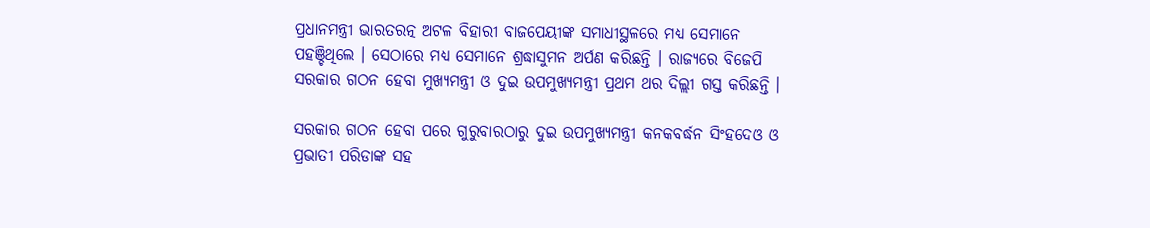ପ୍ରଧାନମନ୍ତ୍ରୀ ଭାରତରତ୍ନ ଅଟଳ ବିହାରୀ ବାଜପେୟୀଙ୍କ ସମାଧୀସ୍ଥଳରେ ମଧ୍ୟ ସେମାନେ ପହଞ୍ଚିଥିଲେ । ସେଠାରେ ମଧ୍ୟ ସେମାନେ ଶ୍ରଦ୍ଧାସୁମନ ଅର୍ପଣ କରିଛନ୍ତି । ରାଜ୍ୟରେ ବିଜେପି ସରକାର ଗଠନ ହେବା ମୁଖ୍ୟମନ୍ତ୍ରୀ ଓ ଦୁଇ ଉପମୁଖ୍ୟମନ୍ତ୍ରୀ ପ୍ରଥମ ଥର ଦିଲ୍ଲୀ ଗସ୍ତ କରିଛନ୍ତି ।

ସରକାର ଗଠନ ହେବା ପରେ ଗୁରୁବାରଠାରୁ ଦୁଇ ଉପମୁଖ୍ୟମନ୍ତ୍ରୀ କନକବର୍ଦ୍ଧନ ସିଂହଦେଓ ଓ ପ୍ରଭାତୀ ପରିଡାଙ୍କ ସହ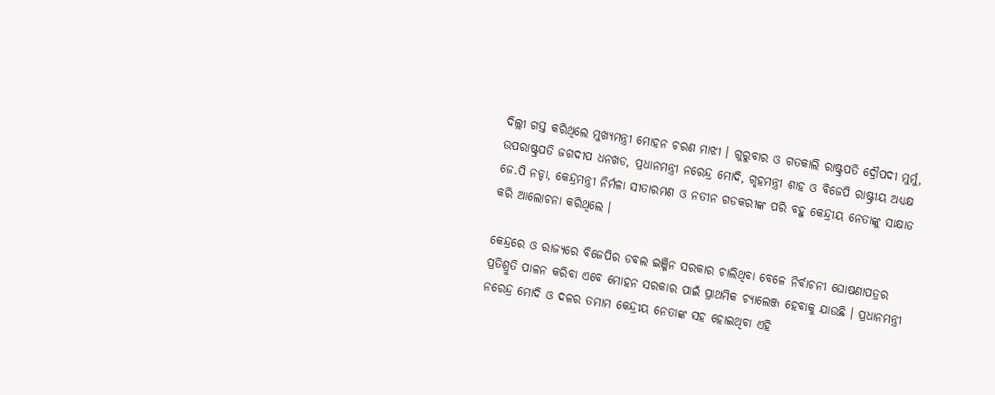ଦିଲ୍ଲୀ ଗସ୍ତ କରିଥିଲେ ମୁଖ୍ୟମନ୍ତ୍ରୀ ମୋହନ ଚରଣ ମାଝୀ । ଗୁରୁବାର ଓ ଗତକାଲି ରାଷ୍ଟ୍ରପତି ଦ୍ରୌପଦୀ ମୁର୍ମୁ, ଉପରାଷ୍ଟ୍ରପତି ଜଗଦୀପ ଧନଖଡ, ପ୍ରଧାନମନ୍ତ୍ରୀ ନରେନ୍ଦ୍ର ମୋଦି, ଗୃହମନ୍ତ୍ରୀ ଶାହ ଓ ବିଜେପି ରାଷ୍ଟ୍ରୀୟ ଅଧ୍ୟକ୍ଷ ଜେ.ପି ନଡ୍ଡା, କେନ୍ଦ୍ରମନ୍ତ୍ରୀ ନିର୍ମଳା ସୀତାରମଣ ଓ ନତୀନ ଗଡକରୀଙ୍କ ପରି ବହୁ କେନ୍ଦ୍ରୀୟ ନେତାଙ୍କୁ ସାକ୍ଷାତ କରି ଆଲୋଚନା କରିଥିଲେ ।

କେନ୍ଦ୍ରରେ ଓ ରାଜ୍ୟରେ ବିଜେପିର ଡବଲ ଇଞ୍ଜିନ ସରକାର ଚାଲିଥିବା ବେଳେ ନିର୍ବାଚନୀ ଘୋଷଣାପତ୍ରର ପ୍ରତିଶ୍ରୁତି ପାଳନ କରିବା ଏବେ ମୋହନ ସରକାର ପାଇଁ ପ୍ରାଥମିକ ଚ୍ୟାଲେଞ୍ଜ ହେବାକୁ ଯାଉଛି । ପ୍ରଧାନମନ୍ତ୍ରୀ ନରେନ୍ଦ୍ର ମୋଦି ଓ ଦଳର ତମାମ କେନ୍ଦ୍ରୀୟ ନେତାଙ୍କ ସହ ହୋଇଥିବା ଏହି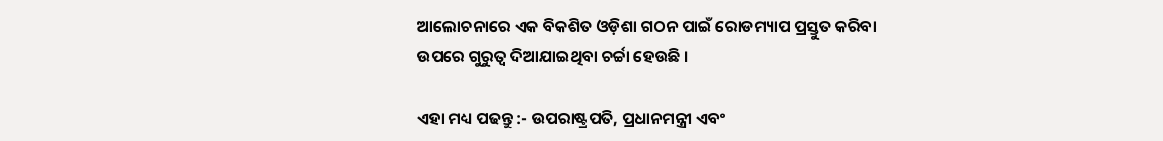ଆଲୋଚନାରେ ଏକ ବିକଶିତ ଓଡ଼ିଶା ଗଠନ ପାଇଁ ରୋଡମ୍ୟାପ ପ୍ରସ୍ତୁତ କରିବା ଉପରେ ଗୁରୁତ୍ବ ଦିଆଯାଇଥିବା ଚର୍ଚ୍ଚା ହେଉଛି ।

ଏହା ମଧ୍ୟ ପଢନ୍ତୁ :- ଉପରାଷ୍ଟ୍ରପତି, ପ୍ରଧାନମନ୍ତ୍ରୀ ଏବଂ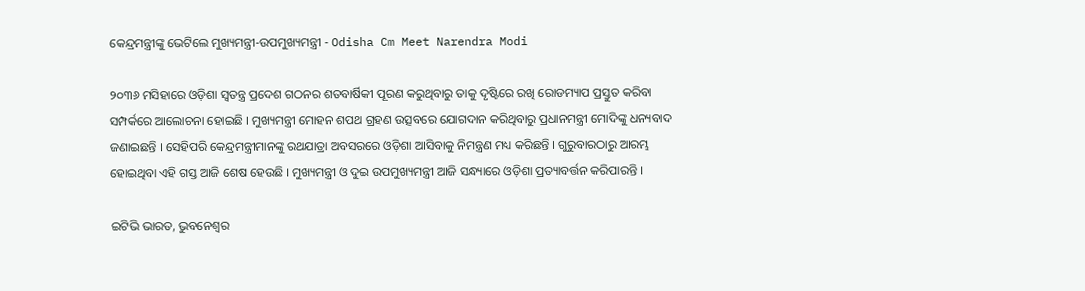କେନ୍ଦ୍ରମନ୍ତ୍ରୀଙ୍କୁ ଭେଟିଲେ ମୁଖ୍ୟମନ୍ତ୍ରୀ-ଉପମୁଖ୍ୟମନ୍ତ୍ରୀ - Odisha Cm Meet Narendra Modi

୨୦୩୬ ମସିହାରେ ଓଡ଼ିଶା ସ୍ୱତନ୍ତ୍ର ପ୍ରଦେଶ ଗଠନର ଶତବାର୍ଷିକୀ ପୂରଣ କରୁଥିବାରୁ ତାକୁ ଦୃଷ୍ଟିରେ ରଖି ରୋଡମ୍ୟାପ ପ୍ରସ୍ତୁତ କରିବା ସମ୍ପର୍କରେ ଆଲୋଚନା ହୋଇଛି । ମୁଖ୍ୟମନ୍ତ୍ରୀ ମୋହନ ଶପଥ ଗ୍ରହଣ ଉତ୍ସବରେ ଯୋଗଦାନ କରିଥିବାରୁ ପ୍ରଧାନମନ୍ତ୍ରୀ ମୋଦିଙ୍କୁ ଧନ୍ୟବାଦ ଜଣାଇଛନ୍ତି । ସେହିପରି କେନ୍ଦ୍ରମନ୍ତ୍ରୀମାନଙ୍କୁ ରଥଯାତ୍ରା ଅବସରରେ ଓଡ଼ିଶା ଆସିବାକୁ ନିମନ୍ତ୍ରଣ ମଧ୍ୟ କରିଛନ୍ତି । ଗୁରୁବାରଠାରୁ ଆରମ୍ଭ ହୋଇଥିବା ଏହି ଗସ୍ତ ଆଜି ଶେଷ ହେଉଛି । ମୁଖ୍ୟମନ୍ତ୍ରୀ ଓ ଦୁଇ ଉପମୁଖ୍ୟମନ୍ତ୍ରୀ ଆଜି ସନ୍ଧ୍ୟାରେ ଓଡ଼ିଶା ପ୍ରତ୍ୟାବର୍ତ୍ତନ କରିପାରନ୍ତି ।

ଇଟିଭି ଭାରତ, ଭୁବନେଶ୍ବର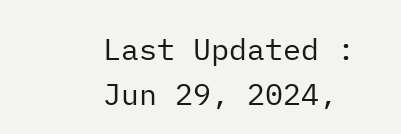Last Updated : Jun 29, 2024,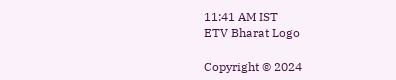11:41 AM IST
ETV Bharat Logo

Copyright © 2024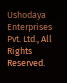Ushodaya Enterprises Pvt. Ltd., All Rights Reserved.